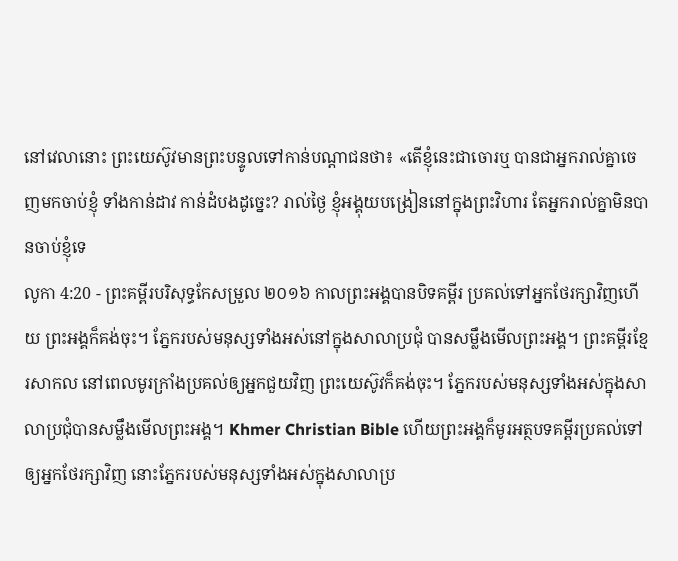នៅវេលានោះ ព្រះយេស៊ូវមានព្រះបន្ទូលទៅកាន់បណ្តាជនថា៖ «តើខ្ញុំនេះជាចោរឬ បានជាអ្នករាល់គ្នាចេញមកចាប់ខ្ញុំ ទាំងកាន់ដាវ កាន់ដំបងដូច្នេះ? រាល់ថ្ងៃ ខ្ញុំអង្គុយបង្រៀននៅក្នុងព្រះវិហារ តែអ្នករាល់គ្នាមិនបានចាប់ខ្ញុំទេ
លូកា 4:20 - ព្រះគម្ពីរបរិសុទ្ធកែសម្រួល ២០១៦ កាលព្រះអង្គបានបិទគម្ពីរ ប្រគល់ទៅអ្នកថែរក្សាវិញហើយ ព្រះអង្គក៏គង់ចុះ។ ភ្នែករបស់មនុស្សទាំងអស់នៅក្នុងសាលាប្រជុំ បានសម្លឹងមើលព្រះអង្គ។ ព្រះគម្ពីរខ្មែរសាកល នៅពេលមូរក្រាំងប្រគល់ឲ្យអ្នកជួយវិញ ព្រះយេស៊ូវក៏គង់ចុះ។ ភ្នែករបស់មនុស្សទាំងអស់ក្នុងសាលាប្រជុំបានសម្លឹងមើលព្រះអង្គ។ Khmer Christian Bible ហើយព្រះអង្គក៏មូរអត្ថបទគម្ពីរប្រគល់ទៅឲ្យអ្នកថែរក្សាវិញ នោះភ្នែករបស់មនុស្សទាំងអស់ក្នុងសាលាប្រ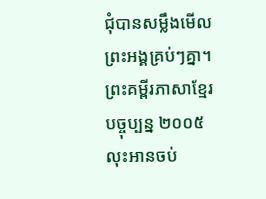ជុំបានសម្លឹងមើលព្រះអង្គគ្រប់ៗគ្នា។ ព្រះគម្ពីរភាសាខ្មែរបច្ចុប្បន្ន ២០០៥ លុះអានចប់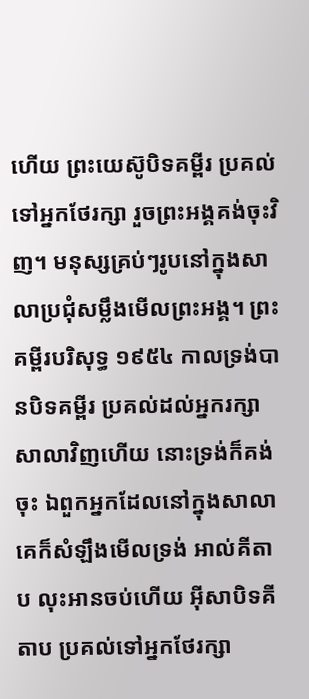ហើយ ព្រះយេស៊ូបិទគម្ពីរ ប្រគល់ទៅអ្នកថែរក្សា រួចព្រះអង្គគង់ចុះវិញ។ មនុស្សគ្រប់ៗរូបនៅក្នុងសាលាប្រជុំសម្លឹងមើលព្រះអង្គ។ ព្រះគម្ពីរបរិសុទ្ធ ១៩៥៤ កាលទ្រង់បានបិទគម្ពីរ ប្រគល់ដល់អ្នករក្សាសាលាវិញហើយ នោះទ្រង់ក៏គង់ចុះ ឯពួកអ្នកដែលនៅក្នុងសាលា គេក៏សំឡឹងមើលទ្រង់ អាល់គីតាប លុះអានចប់ហើយ អ៊ីសាបិទគីតាប ប្រគល់ទៅអ្នកថែរក្សា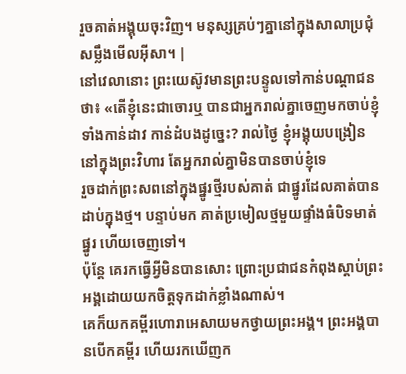រួចគាត់អង្គុយចុះវិញ។ មនុស្សគ្រប់ៗគ្នានៅក្នុងសាលាប្រជុំ សម្លឹងមើលអ៊ីសា។ |
នៅវេលានោះ ព្រះយេស៊ូវមានព្រះបន្ទូលទៅកាន់បណ្តាជនថា៖ «តើខ្ញុំនេះជាចោរឬ បានជាអ្នករាល់គ្នាចេញមកចាប់ខ្ញុំ ទាំងកាន់ដាវ កាន់ដំបងដូច្នេះ? រាល់ថ្ងៃ ខ្ញុំអង្គុយបង្រៀននៅក្នុងព្រះវិហារ តែអ្នករាល់គ្នាមិនបានចាប់ខ្ញុំទេ
រួចដាក់ព្រះសពនៅក្នុងផ្នូរថ្មីរបស់គាត់ ជាផ្នូរដែលគាត់បានដាប់ក្នុងថ្ម។ បន្ទាប់មក គាត់ប្រមៀលថ្មមួយផ្ទាំងធំបិទមាត់ផ្នូរ ហើយចេញទៅ។
ប៉ុន្តែ គេរកធ្វើអ្វីមិនបានសោះ ព្រោះប្រជាជនកំពុងស្តាប់ព្រះអង្គដោយយកចិត្តទុកដាក់ខ្លាំងណាស់។
គេក៏យកគម្ពីរហោរាអេសាយមកថ្វាយព្រះអង្គ។ ព្រះអង្គបានបើកគម្ពីរ ហើយរកឃើញក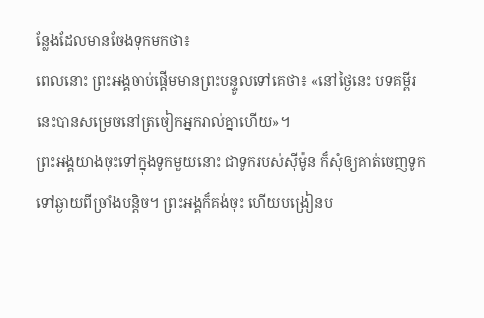ន្លែងដែលមានចែងទុកមកថា៖
ពេលនោះ ព្រះអង្គចាប់ផ្ដើមមានព្រះបន្ទូលទៅគេថា៖ «នៅថ្ងៃនេះ បទគម្ពីរនេះបានសម្រេចនៅត្រចៀកអ្នករាល់គ្នាហើយ»។
ព្រះអង្គយាងចុះទៅក្នុងទូកមួយនោះ ជាទូករបស់ស៊ីម៉ូន ក៏សុំឲ្យគាត់ចេញទូកទៅឆ្ងាយពីច្រាំងបន្តិច។ ព្រះអង្គក៏គង់ចុះ ហើយបង្រៀនប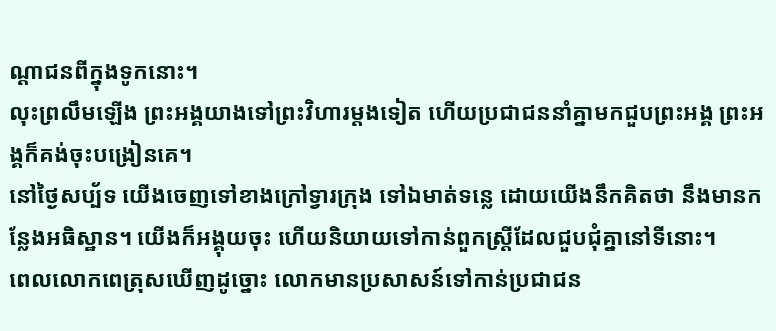ណ្ដាជនពីក្នុងទូកនោះ។
លុះព្រលឹមឡើង ព្រះអង្គយាងទៅព្រះវិហារម្តងទៀត ហើយប្រជាជននាំគ្នាមកជួបព្រះអង្គ ព្រះអង្គក៏គង់ចុះបង្រៀនគេ។
នៅថ្ងៃសប្ប័ទ យើងចេញទៅខាងក្រៅទ្វារក្រុង ទៅឯមាត់ទន្លេ ដោយយើងនឹកគិតថា នឹងមានកន្លែងអធិស្ឋាន។ យើងក៏អង្គុយចុះ ហើយនិយាយទៅកាន់ពួកស្ត្រីដែលជួបជុំគ្នានៅទីនោះ។
ពេលលោកពេត្រុសឃើញដូច្នោះ លោកមានប្រសាសន៍ទៅកាន់ប្រជាជន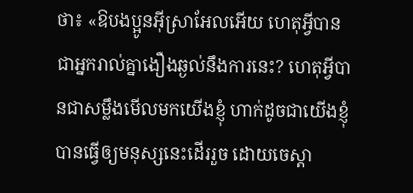ថា៖ «ឱបងប្អូនអ៊ីស្រាអែលអើយ ហេតុអ្វីបានជាអ្នករាល់គ្នាងឿងឆ្ងល់នឹងការនេះ? ហេតុអ្វីបានជាសម្លឹងមើលមកយើងខ្ញុំ ហាក់ដូចជាយើងខ្ញុំបានធ្វើឲ្យមនុស្សនេះដើររួច ដោយចេស្ដា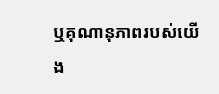ឬគុណានុភាពរបស់យើង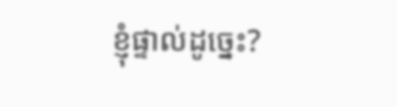ខ្ញុំផ្ទាល់ដូច្នេះ?